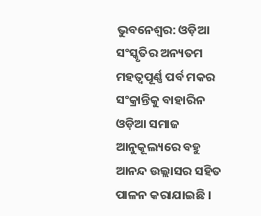ଭୁବନେଶ୍ବର: ଓଡ଼ିଆ ସଂସ୍କୃତିର ଅନ୍ୟତମ ମହତ୍ବପୂର୍ଣ୍ଣ ପର୍ବ ମକର ସଂକ୍ରାନ୍ତିକୁ ବାହାରିନ ଓଡ଼ିଆ ସମାଜ ଆନୁକୂଲ୍ୟରେ ବହୁ ଆନନ୍ଦ ଉଲ୍ଲାସର ସହିତ ପାଳନ କରାଯାଇଛି ।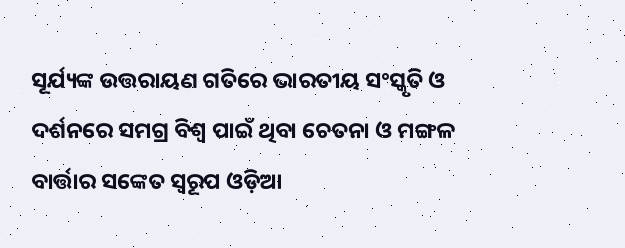ସୂର୍ଯ୍ୟଙ୍କ ଉତ୍ତରାୟଣ ଗତିରେ ଭାରତୀୟ ସଂସ୍କୃତି ଓ ଦର୍ଶନରେ ସମଗ୍ର ବିଶ୍ଵ ପାଇଁ ଥିବା ଚେତନା ଓ ମଙ୍ଗଳ ବାର୍ତ୍ତାର ସଙ୍କେତ ସ୍ବରୂପ ଓଡ଼ିଆ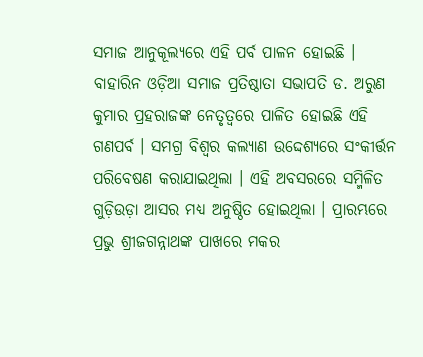ସମାଜ ଆନୁକୂଲ୍ୟରେ ଏହି ପର୍ବ ପାଳନ ହୋଇଛି ।
ବାହାରିନ ଓଡ଼ିଆ ସମାଜ ପ୍ରତିଷ୍ଠାତା ସଭାପତି ଡ. ଅରୁଣ କୁମାର ପ୍ରହରାଜଙ୍କ ନେତୃତ୍ବରେ ପାଳିତ ହୋଇଛି ଏହି ଗଣପର୍ବ । ସମଗ୍ର ବିଶ୍ବର କଲ୍ୟାଣ ଉଦ୍ଦେଶ୍ୟରେ ସଂକୀର୍ତ୍ତନ ପରିବେଷଣ କରାଯାଇଥିଲା । ଏହି ଅବସରରେ ସମ୍ମିଳିତ ଗୁଡ଼ିଉଡ଼ା ଆସର ମଧ୍ୟ ଅନୁଷ୍ଠିତ ହୋଇଥିଲା । ପ୍ରାରମ୍ଭରେ ପ୍ରଭୁ ଶ୍ରୀଜଗନ୍ନାଥଙ୍କ ପାଖରେ ମକର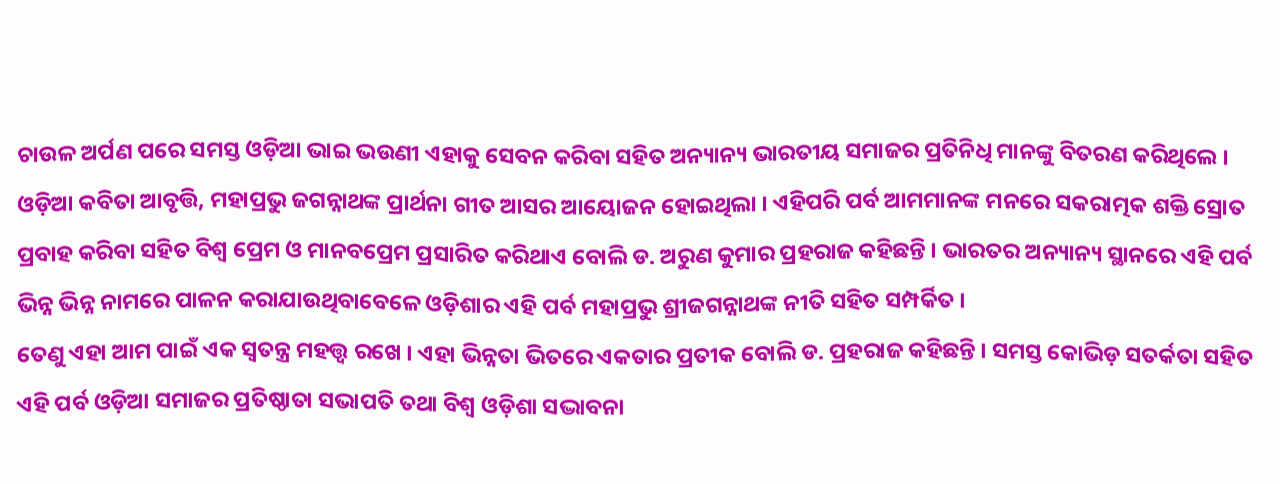ଚାଉଳ ଅର୍ପଣ ପରେ ସମସ୍ତ ଓଡ଼ିଆ ଭାଇ ଭଉଣୀ ଏହାକୁ ସେବନ କରିବା ସହିତ ଅନ୍ୟାନ୍ୟ ଭାରତୀୟ ସମାଜର ପ୍ରତିନିଧି ମାନଙ୍କୁ ବିତରଣ କରିଥିଲେ ।
ଓଡ଼ିଆ କବିତା ଆବୃତ୍ତି, ମହାପ୍ରଭୁ ଜଗନ୍ନାଥଙ୍କ ପ୍ରାର୍ଥନା ଗୀତ ଆସର ଆୟୋଜନ ହୋଇଥିଲା । ଏହିପରି ପର୍ବ ଆମମାନଙ୍କ ମନରେ ସକରାତ୍ମକ ଶକ୍ତି ସ୍ରୋତ ପ୍ରବାହ କରିବା ସହିତ ବିଶ୍ବ ପ୍ରେମ ଓ ମାନବପ୍ରେମ ପ୍ରସାରିତ କରିଥାଏ ବୋଲି ଡ. ଅରୁଣ କୁମାର ପ୍ରହରାଜ କହିଛନ୍ତି । ଭାରତର ଅନ୍ୟାନ୍ୟ ସ୍ଥାନରେ ଏହି ପର୍ବ ଭିନ୍ନ ଭିନ୍ନ ନାମରେ ପାଳନ କରାଯାଉଥିବାବେଳେ ଓଡ଼ିଶାର ଏହି ପର୍ବ ମହାପ୍ରଭୁ ଶ୍ରୀଜଗନ୍ନାଥଙ୍କ ନୀତି ସହିତ ସମ୍ପର୍କିତ ।
ତେଣୁ ଏହା ଆମ ପାଇଁ ଏକ ସ୍ବତନ୍ତ୍ର ମହତ୍ତ୍ବ ରଖେ । ଏହା ଭିନ୍ନତା ଭିତରେ ଏକତାର ପ୍ରତୀକ ବୋଲି ଡ. ପ୍ରହରାଜ କହିଛନ୍ତି । ସମସ୍ତ କୋଭିଡ଼ ସତର୍କତା ସହିତ ଏହି ପର୍ବ ଓଡ଼ିଆ ସମାଜର ପ୍ରତିଷ୍ଠାତା ସଭାପତି ତଥା ବିଶ୍ବ ଓଡ଼ିଶା ସଦ୍ଭାବନା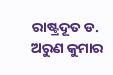ରାଷ୍ଟ୍ରଦୂତ ଡ. ଅରୁଣ କୁମାର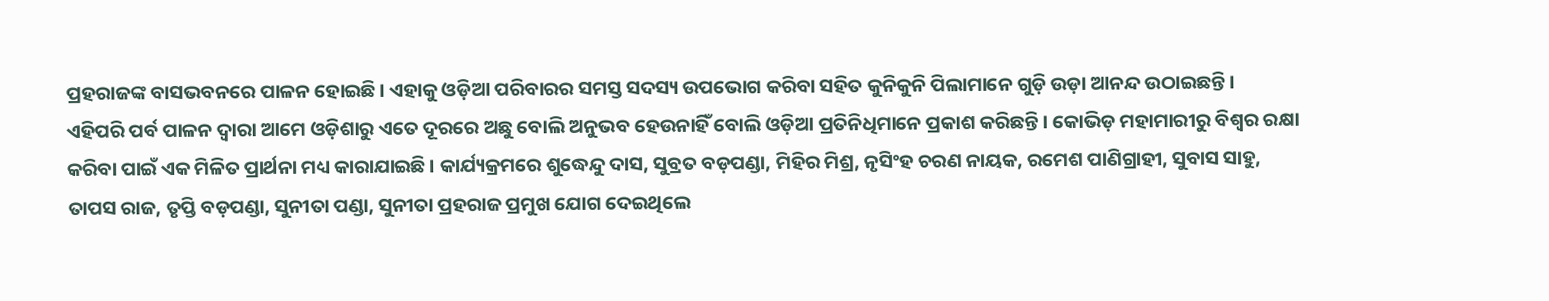ପ୍ରହରାଜଙ୍କ ବାସଭବନରେ ପାଳନ ହୋଇଛି । ଏହାକୁ ଓଡ଼ିଆ ପରିବାରର ସମସ୍ତ ସଦସ୍ୟ ଉପଭୋଗ କରିବା ସହିତ କୁନିକୁନି ପିଲାମାନେ ଗୁଡ଼ି ଉଡ଼ା ଆନନ୍ଦ ଉଠାଇଛନ୍ତି ।
ଏହିପରି ପର୍ବ ପାଳନ ଦ୍ବାରା ଆମେ ଓଡ଼ିଶାରୁ ଏତେ ଦୂରରେ ଅଛୁ ବୋଲି ଅନୁଭବ ହେଉନାହିଁ ବୋଲି ଓଡ଼ିଆ ପ୍ରତିନିଧିମାନେ ପ୍ରକାଶ କରିଛନ୍ତି । କୋଭିଡ଼ ମହାମାରୀରୁ ବିଶ୍ବର ରକ୍ଷା କରିବା ପାଇଁ ଏକ ମିଳିତ ପ୍ରାର୍ଥନା ମଧ୍ୟ କାରାଯାଇଛି । କାର୍ଯ୍ୟକ୍ରମରେ ଶୁଦ୍ଧେନ୍ଦୁ ଦାସ, ସୁବ୍ରତ ବଡ଼ପଣ୍ଡା, ମିହିର ମିଶ୍ର, ନୃସିଂହ ଚରଣ ନାୟକ, ରମେଶ ପାଣିଗ୍ରାହୀ, ସୁବାସ ସାହୁ, ତାପସ ରାଜ, ତୃପ୍ତି ବଡ଼ପଣ୍ଡା, ସୁନୀତା ପଣ୍ଡା, ସୁନୀତା ପ୍ରହରାଜ ପ୍ରମୁଖ ଯୋଗ ଦେଇଥିଲେ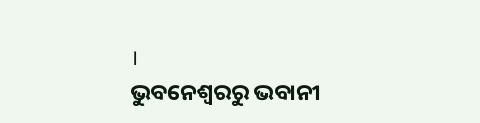।
ଭୁବନେଶ୍ବରରୁ ଭବାନୀ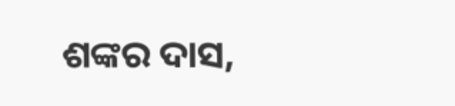ଶଙ୍କର ଦାସ,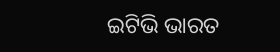ଇଟିଭି ଭାରତ